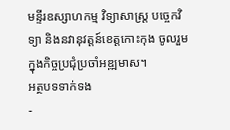មន្ទីរឧស្សាហកម្ម វិទ្យាសាស្រ្ត បច្ចេកវិទ្យា និងនវានុវត្តន៍ខេត្តកោះកុង ចូលរួមក្នុងកិច្ចប្រជុំប្រចាំអឌ្ឍមាស។
អត្ថបទទាក់ទង
-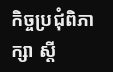កិច្ចប្រជុំពិភាក្សា ស្តី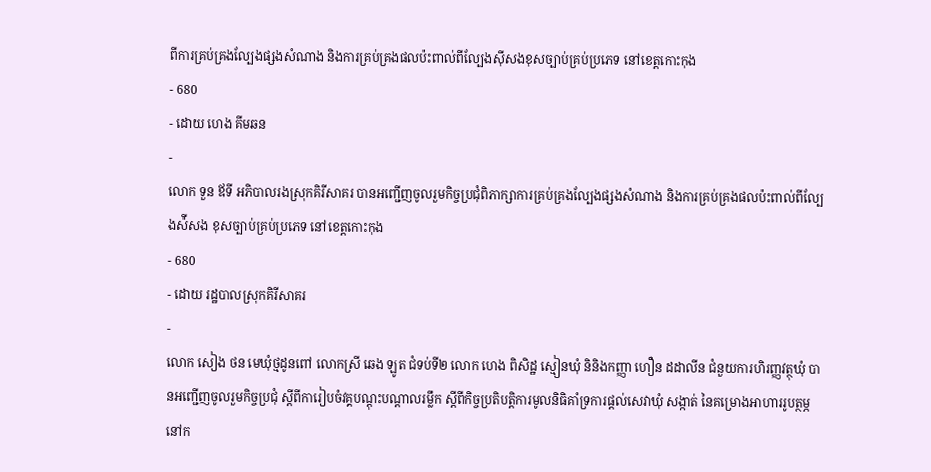ពីការគ្រប់គ្រងល្បែងផ្សងសំណាង និងការគ្រប់គ្រងផលប៉ះពាល់ពីល្បែងស៊ីសងខុសច្បាប់គ្រប់ប្រភេទ នៅខេត្តកោះកុង
- 680
- ដោយ ហេង គីមឆន
-
លោក ទួន ឪទី អភិបាលរងស្រុកគិរីសាគរ បានអញ្ជើញចូលរួមកិច្ចប្រជុំពិភាក្សាការគ្រប់គ្រងល្បែងផ្សងសំណាង និងការគ្រប់គ្រងផលប៉ះពាល់ពីល្បែងស៉ីសង ខុសច្បាប់គ្រប់ប្រភេទ នៅខេត្តកោះកុង
- 680
- ដោយ រដ្ឋបាលស្រុកគិរីសាគរ
-
លោក សៀង ថន មេឃុំថ្មដូនពៅ លោកស្រី ឆេង ឡូត ជំទប់ទី២ លោក ហេង ពិសិដ្ឋ ស្មៀនឃុំ និនិងកញ្ញា ហឿន ដដាលីន ជំនួយការហិរញ្ញវត្ថុឃុំ បានអញ្ជើញចូលរួមកិច្ចប្រជុំ ស្ដីពីការៀបចំវគ្គបណ្ដុះបណ្ដាលរម្លឹក ស្ដីពីកិច្ចប្រតិបត្តិការមូលនិធិគាំទ្រការផ្ដល់សេវាឃុំ សង្កាត់ នៃគម្រោងអាហាររូបត្ថម្ភនៅក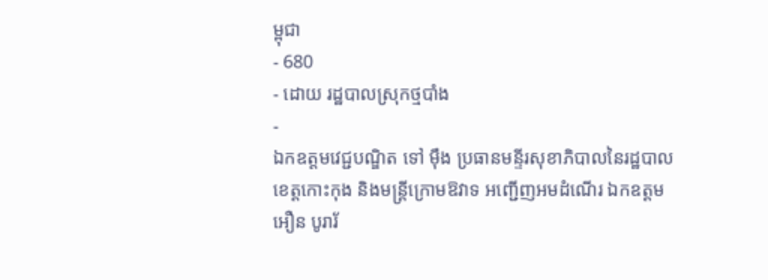ម្ពុជា
- 680
- ដោយ រដ្ឋបាលស្រុកថ្មបាំង
-
ឯកឧត្តមវេជ្ជបណ្ឌិត ទៅ ម៉ឹង ប្រធានមន្ទីរសុខាភិបាលនៃរដ្ឋបាលខេត្តកោះកុង និងមន្រ្តីក្រោមឱវាទ អញ្ជើញអមដំណើរ ឯកឧត្តម អឿន បូរារ័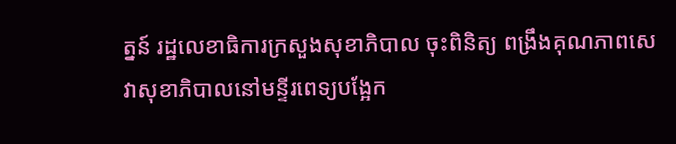ត្នន៍ រដ្ឋលេខាធិការក្រសួងសុខាភិបាល ចុះពិនិត្យ ពង្រឹងគុណភាពសេវាសុខាភិបាលនៅមន្ទីរពេទ្យបង្អែក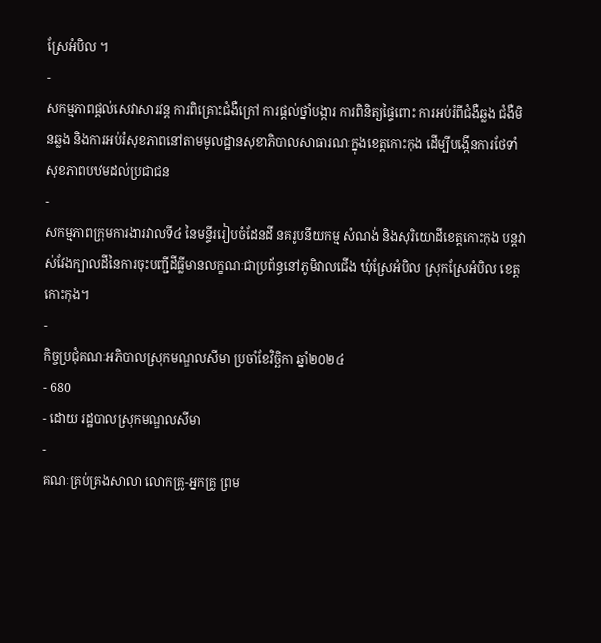ស្រែអំបិល ។
-
សកម្មភាពផ្ដល់សេវាសារវន្ត ការពិគ្រោះជំងឺក្រៅ ការផ្ដល់ថ្នាំបង្ការ ការពិនិត្យផ្ទៃពោះ ការអប់រំពីជំងឺឆ្លង ជំងឺមិនឆ្លង និងការអប់រំសុខភាពនៅតាមមូលដ្ឋានសុខាភិបាលសាធារណៈក្នុងខេត្តកោះកុង ដើម្បីបង្កើនការថែទាំសុខភាពបឋមដល់ប្រជាជន
-
សកម្មភាពក្រុមការងារវាលទី៤ នៃមន្ទីររៀបចំដែនដី នគរូបនីយកម្ម សំណង់ និងសុរិយោដីខេត្តកោះកុង បន្តវាស់វែងក្បាលដីនៃការចុះបញ្ជីដីធ្លីមានលក្ខណៈជាប្រព័ន្ធនៅភូមិវាលជើង ឃុំស្រែអំបិល ស្រុកស្រែអំបិល ខេត្តកោះកុង។
-
កិច្ចប្រជុំគណៈអភិបាលស្រុកមណ្ឌលសីមា ប្រចាំខែវិច្ឆិកា ឆ្នាំ២០២៤
- 680
- ដោយ រដ្ឋបាលស្រុកមណ្ឌលសីមា
-
គណៈគ្រប់គ្រងសាលា លោកគ្រូ-អ្នកគ្រូ ព្រម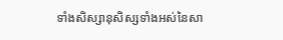ទាំងសិស្សានុសិស្សទាំងអស់នៃសា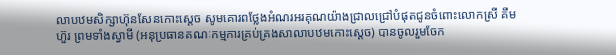លាបឋមសិក្សាហ៊ុនសែនកោះស្តេច សូមគោរពថ្លែងអំណរអរគុណយ៉ាងជ្រាលជ្រៅបំផុតជូនចំពោះលោកស្រី គឹម ហ៊ួរ ព្រមទាំងស្វាមី (អនុប្រធានគណៈកម្មការគ្រប់គ្រងសាលាបឋមកោះស្តេច) បានចូលរួមចែក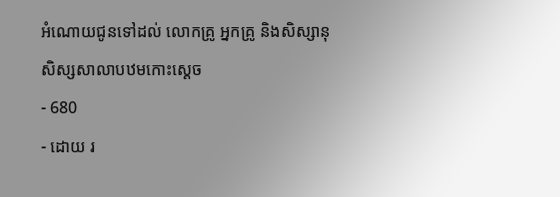អំណោយជូនទៅដល់ លោកគ្រូ អ្នកគ្រូ និងសិស្សានុសិស្សសាលាបឋមកោះស្ដេច
- 680
- ដោយ រ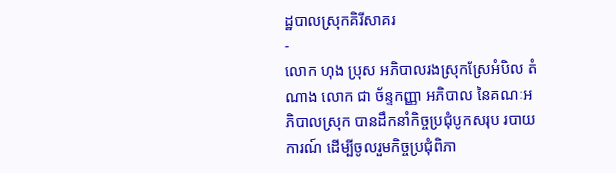ដ្ឋបាលស្រុកគិរីសាគរ
-
លោក ហុង ប្រុស អភិបាលរងស្រុកស្រែអំបិល តំណាង លោក ជា ច័ន្ទកញ្ញា អភិបាល នៃគណៈអភិបាលស្រុក បានដឹកនាំកិច្ចប្រជុំបូកសរុប របាយការណ៍ ដើម្បីចូលរួមកិច្ចប្រជុំពិភា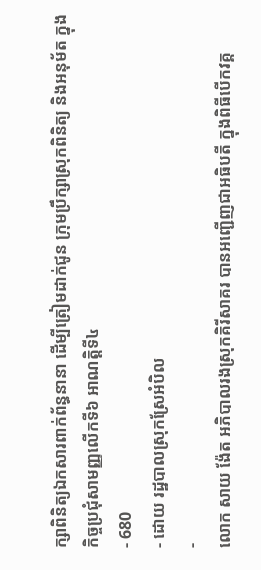ក្សាពិនិត្យឯកសារពាក់ព័ន្ធនានា ដើម្បីត្រៀមដាក់ជូន ក្រុមប្រឹក្សាស្រុកពិនិត្យ និងអនុម័ត ក្នុងកិច្ចប្រជុំសាមញ្ញលើកទី៦ អាណត្តិទី៤
- 680
- ដោយ រដ្ឋបាលស្រុកស្រែអំបិល
-
លោក សាយ ង៉ែត អភិបាលរងស្រុកគិរីសាគរ បានអញ្ជើញជាអធិបតី ក្នុងពិធីបើកវគ្គ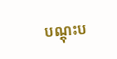បណ្តុះប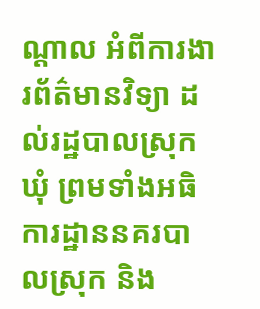ណ្តាល អំពីការងារព័ត៌មានវិទ្យា ដល់រដ្ឋបាលស្រុក ឃុំ ព្រមទាំងអធិការដ្ឋាននគរបាលស្រុក និង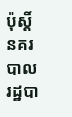ប៉ុស្តិ៍នគរបាលរដ្ឋបា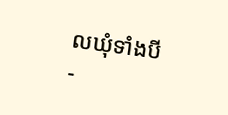លឃុំទាំងបី
-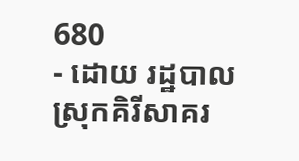680
- ដោយ រដ្ឋបាលស្រុកគិរីសាគរ